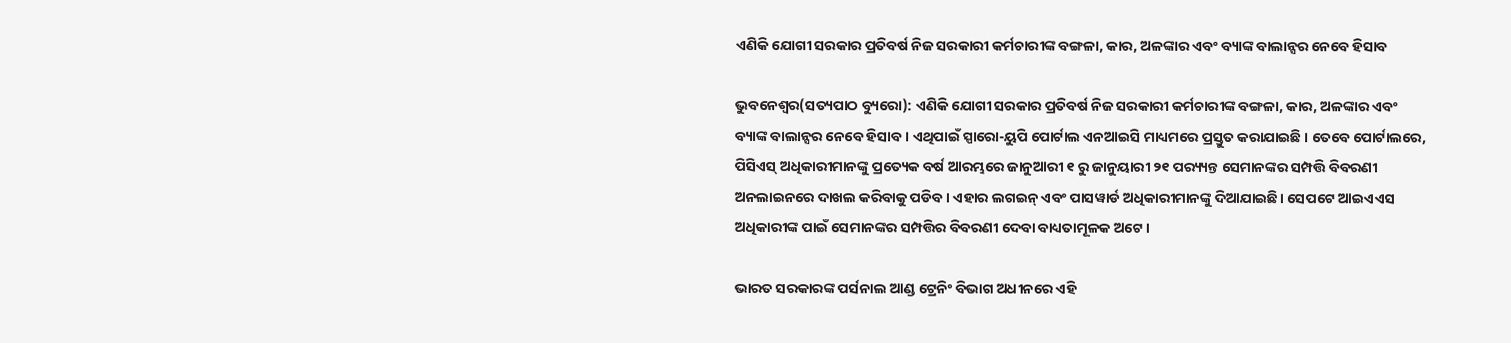ଏଣିକି ଯୋଗୀ ସରକାର ପ୍ରତିବର୍ଷ ନିଜ ସରକାରୀ କର୍ମଚାରୀଙ୍କ ବଙ୍ଗଳା, କାର, ଅଳଙ୍କାର ଏବଂ ବ୍ୟାଙ୍କ ବାଲାନ୍ସର ନେବେ ହିସାବ

ଭୁବନେଶ୍ୱର(ସତ୍ୟପାଠ ବ୍ୟୁରୋ): ଏଣିକି ଯୋଗୀ ସରକାର ପ୍ରତିବର୍ଷ ନିଜ ସରକାରୀ କର୍ମଚାରୀଙ୍କ ବଙ୍ଗଳା, କାର, ଅଳଙ୍କାର ଏବଂ ବ୍ୟାଙ୍କ ବାଲାନ୍ସର ନେବେ ହିସାବ । ଏଥିପାଇଁ ସ୍ପାରୋ-ୟୁପି ପୋର୍ଟାଲ ଏନଆଇସି ମାଧ୍ୟମରେ ପ୍ରସ୍ତୁତ କରାଯାଇଛି । ତେବେ ପୋର୍ଟାଲରେ, ପିସିଏସ୍ ଅଧିକାରୀମାନଙ୍କୁ ପ୍ରତ୍ୟେକ ବର୍ଷ ଆରମ୍ଭରେ ଜାନୁଆରୀ ୧ ରୁ ଜାନୁୟାରୀ ୨୧ ପର‌୍ୟ୍ୟନ୍ତ ସେମାନଙ୍କର ସମ୍ପତ୍ତି ବିବରଣୀ ଅନଲାଇନରେ ଦାଖଲ କରିବାକୁ ପଡିବ । ଏହାର ଲଗଇନ୍ ଏବଂ ପାସୱାର୍ଡ ଅଧିକାରୀମାନଙ୍କୁ ଦିଆଯାଇଛି। ସେପଟେ ଆଇଏଏସ ଅଧିକାରୀଙ୍କ ପାଇଁ ସେମାନଙ୍କର ସମ୍ପତ୍ତିର ବିବରଣୀ ଦେବା ବାଧ୍ୟତାମୂଳକ ଅଟେ ।

ଭାରତ ସରକାରଙ୍କ ପର୍ସନାଲ ଆଣ୍ଡ ଟ୍ରେନିଂ ବିଭାଗ ଅଧୀନରେ ଏହି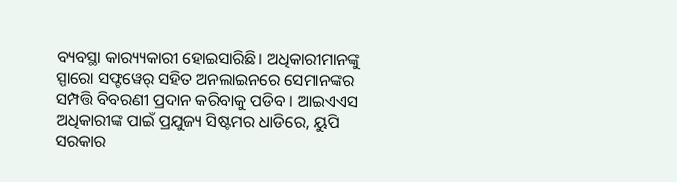ବ୍ୟବସ୍ଥା କାର‌୍ୟ୍ୟକାରୀ ହୋଇସାରିଛି। ଅଧିକାରୀମାନଙ୍କୁ ସ୍ପାରୋ ସଫ୍ଟୱେର୍ ସହିତ ଅନଲାଇନରେ ସେମାନଙ୍କର ସମ୍ପତ୍ତି ବିବରଣୀ ପ୍ରଦାନ କରିବାକୁ ପଡିବ । ଆଇଏଏସ ଅଧିକାରୀଙ୍କ ପାଇଁ ପ୍ରଯୁଜ୍ୟ ସିଷ୍ଟମର ଧାଡିରେ, ୟୁପି ସରକାର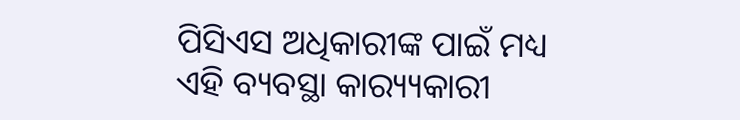ପିସିଏସ ଅଧିକାରୀଙ୍କ ପାଇଁ ମଧ୍ୟ ଏହି ବ୍ୟବସ୍ଥା କାର‌୍ୟ୍ୟକାରୀ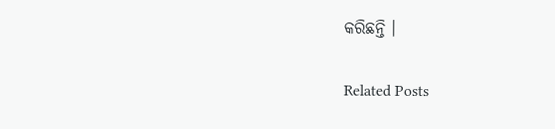କରିଛନ୍ତି ।

Related Posts